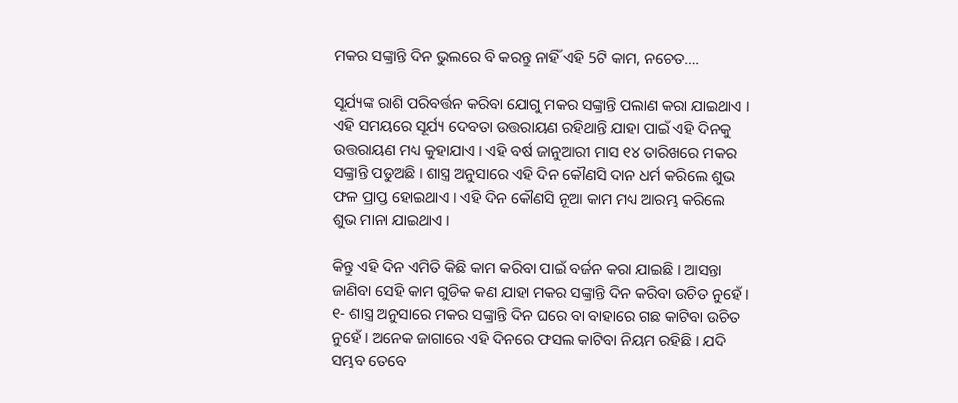ମକର ସଙ୍କ୍ରାନ୍ତି ଦିନ ଭୁଲରେ ବି କରନ୍ତୁ ନାହିଁ ଏହି 5ଟି କାମ, ନଚେତ….

ସୂର୍ଯ୍ୟଙ୍କ ରାଶି ପରିବର୍ତ୍ତନ କରିବା ଯୋଗୁ ମକର ସଙ୍କ୍ରାନ୍ତି ପଲାଣ କରା ଯାଇଥାଏ । ଏହି ସମୟରେ ସୂର୍ଯ୍ୟ ଦେବତା ଉତ୍ତରାୟଣ ରହିଥାନ୍ତି ଯାହା ପାଇଁ ଏହି ଦିନକୁ ଉତ୍ତରାୟଣ ମଧ୍ୟ କୁହାଯାଏ । ଏହି ବର୍ଷ ଜାନୁଆରୀ ମାସ ୧୪ ତାରିଖରେ ମକର ସଙ୍କ୍ରାନ୍ତି ପଡୁଅଛି । ଶାସ୍ତ୍ର ଅନୁସାରେ ଏହି ଦିନ କୌଣସି ଦାନ ଧର୍ମ କରିଲେ ଶୁଭ ଫଳ ପ୍ରାପ୍ତ ହୋଇଥାଏ । ଏହି ଦିନ କୌଣସି ନୂଆ କାମ ମଧ୍ୟ ଆରମ୍ଭ କରିଲେ ଶୁଭ ମାନା ଯାଇଥାଏ ।

କିନ୍ତୁ ଏହି ଦିନ ଏମିତି କିଛି କାମ କରିବା ପାଇଁ ବର୍ଜନ କରା ଯାଇଛି । ଆସନ୍ତା ଜାଣିବା ସେହି କାମ ଗୁଡିକ କଣ ଯାହା ମକର ସଙ୍କ୍ରାନ୍ତି ଦିନ କରିବା ଉଚିତ ନୁହେଁ । ୧- ଶାସ୍ତ୍ର ଅନୁସାରେ ମକର ସଙ୍କ୍ରାନ୍ତି ଦିନ ଘରେ ବା ବାହାରେ ଗଛ କାଟିବା ଉଚିତ ନୁହେଁ । ଅନେକ ଜାଗାରେ ଏହି ଦିନରେ ଫସଲ କାଟିବା ନିୟମ ରହିଛି । ଯଦି ସମ୍ଭବ ତେବେ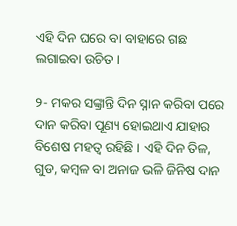ଏହି ଦିନ ଘରେ ବା ବାହାରେ ଗଛ ଲଗାଇବା ଉଚିତ ।

୨- ମକର ସଙ୍କ୍ରାନ୍ତି ଦିନ ସ୍ନାନ କରିବା ପରେ ଦାନ କରିବା ପୂଣ୍ୟ ହୋଇଥାଏ ଯାହାର ବିଶେଷ ମହତ୍ଵ ରହିଛି । ଏହି ଦିନ ତିଳ, ଗୁଡ, କମ୍ବଳ ବା ଅନାଜ ଭଳି ଜିନିଷ ଦାନ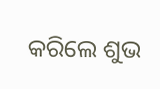କରିଲେ ଶୁଭ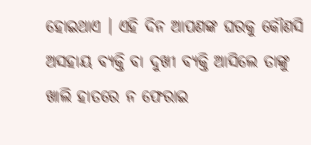ହୋଇଥାଏ । ଏହି ଦିନ ଆପଣଙ୍କ ଘରକୁ କୌଣସି ଅସହାୟ ବ୍ୟକ୍ତି ବା ଦୁଖୀ ବ୍ୟକ୍ତି ଆସିଲେ ତାଙ୍କୁ ଖାଲି ହାତରେ ନ ଫେରାଇ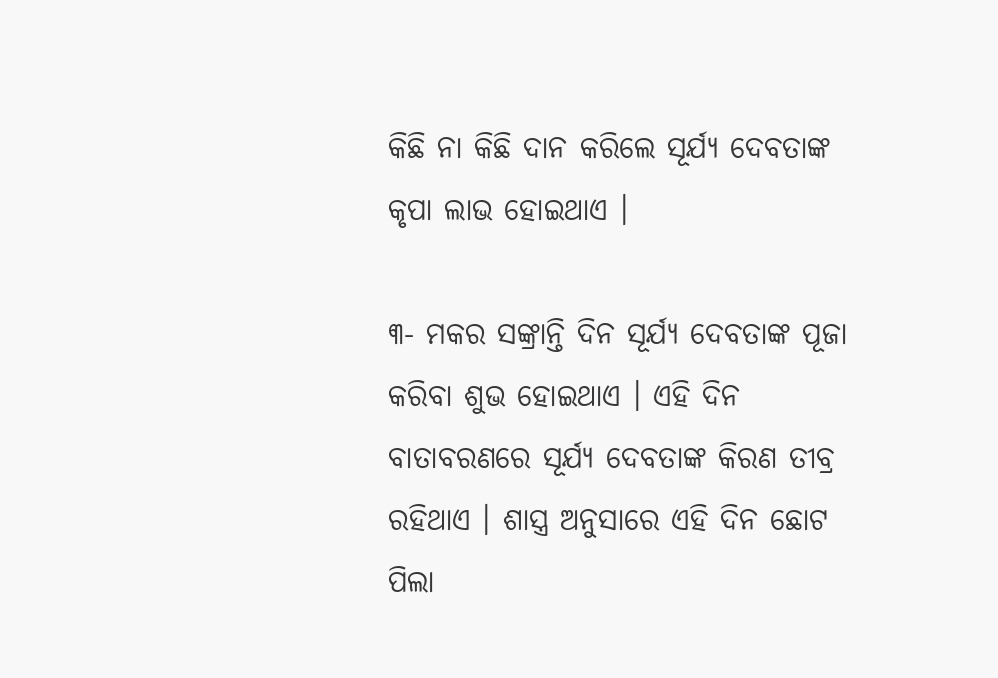କିଛି ନା କିଛି ଦାନ କରିଲେ ସୂର୍ଯ୍ୟ ଦେବତାଙ୍କ କୃପା ଲାଭ ହୋଇଥାଏ ।

୩- ମକର ସଙ୍କ୍ରାନ୍ତି ଦିନ ସୂର୍ଯ୍ୟ ଦେବତାଙ୍କ ପୂଜା କରିବା ଶୁଭ ହୋଇଥାଏ । ଏହି ଦିନ ବାତାବରଣରେ ସୂର୍ଯ୍ୟ ଦେବତାଙ୍କ କିରଣ ତୀବ୍ର ରହିଥାଏ । ଶାସ୍ତ୍ର ଅନୁସାରେ ଏହି ଦିନ ଛୋଟ ପିଲା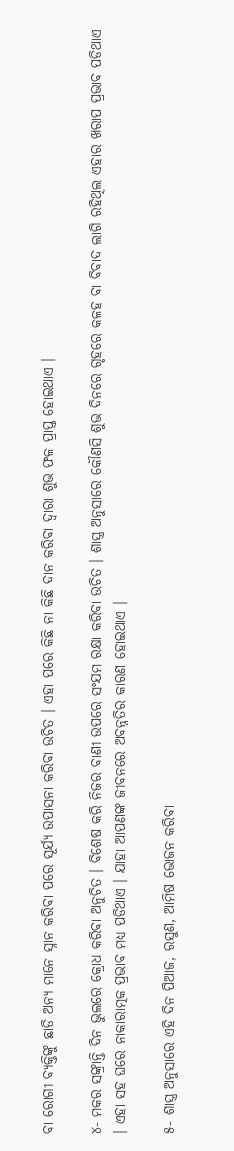ବା ରୋଗୀ ବ୍ୟକ୍ତିଙ୍କୁ ଛାଡି ଅନ୍ୟ ମାନେ ସ୍ନାନ କରିବା ପରେ ସୂର୍ଯ୍ୟ ଉପାସନା କରିବା ଉଚିତ । ଏହା ପରେ କିଛି ନା କିଛି ଦାନ କରିବା ଦ୍ଵାରା ଶୁଭ ଫଳ ପ୍ରାପ୍ତ ହୋଇଥାଏ ।

୪- ମକର ସଙ୍କ୍ରାନ୍ତି ଦିନ ଭୁଲରେ କ୍ରୋଧ କରିବା ଅନୁଚିତ । ବିଶେଷ କରି ନିଜର ବାଣୀ ଉପରେ ସଂଯମ ରକ୍ଷା କରିବା ଉଚିତ । ଶାସ୍ତ୍ର ଅନୁସାରେ କୌଣସି ଶୁଭ ଦିନରେ ଗୃହରେ କଳହ ବା ବିବାଦ ଲାଗି ରହିଥିଲ ଏହାର ଖରାପ ପ୍ରଭାବ ପଡିଥାଏ । ଏହା ସହ ଘରେ ନାକାରାତ୍ମକ ପ୍ରଭାବ ମଧ୍ୟ ପଡିଥାଏ । ଯାହା ଆପଣଙ୍କ ଜୀବନରେ ଅବନ୍ନତିର କାରଣ ହୋଇଥାଏ ।

୫- ଶାସ୍ତ୍ର ଅନୁସାରେ ଏହି ଦିନ ପିଆଜ, ରସୁଣ, ଆମିଷ ଭୋଜନ କରିବା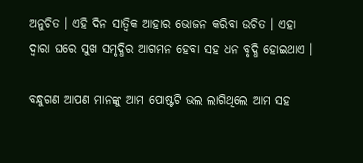ଅନୁଚିତ । ଏହି ଦିନ ସାତ୍ଵିକ ଆହାର ଭୋଜନ କରିବା ଉଚିତ । ଏହା ଦ୍ଵାରା ଘରେ ସୁଖ ସମୃଦ୍ଧିର ଆଗମନ ହେବା ସହ ଧନ ବୃଦ୍ଧି ହୋଇଥାଏ ।

ବନ୍ଧୁଗଣ ଆପଣ ମାନଙ୍କୁ ଆମ ପୋଷ୍ଟଟି ଭଲ ଲାଗିଥିଲେ ଆମ ସହ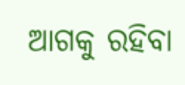ଆଗକୁ ରହିବା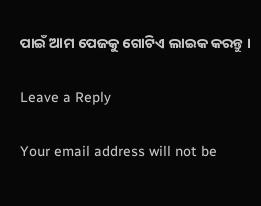ପାଇଁ ଆମ ପେଜକୁ ଗୋଟିଏ ଲାଇକ କରନ୍ତୁ ।

Leave a Reply

Your email address will not be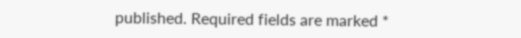published. Required fields are marked *